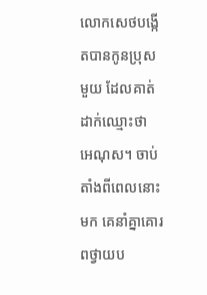លោកសេថបង្កើតបានកូនប្រុសមួយ ដែលគាត់ដាក់ឈ្មោះថា អេណុស។ ចាប់តាំងពីពេលនោះមក គេនាំគ្នាគោរពថ្វាយប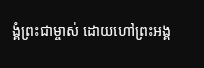ង្គំព្រះជាម្ចាស់ ដោយហៅព្រះអង្គ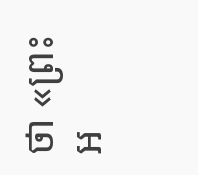ថា «ព្រះអ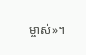ម្ចាស់»។